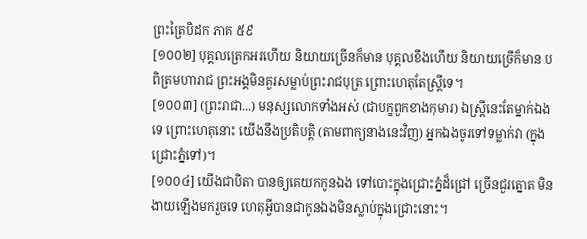ព្រះត្រៃបិដក ភាគ ៥៩
[១០០២] បុគ្គលត្រេកអរហើយ និយាយច្រើនក៏មាន បុគ្គលខឹងហើយ និយាយច្រើក៏មាន បពិត្រមហារាជ ព្រះអង្គមិនគួរសម្លាប់ព្រះរាជបុត្រ ព្រោះហេតុតែស្ត្រីទេ។
[១០០៣] (ព្រះរាជា...) មនុស្សលោកទាំងអស់ (ជាបក្ខពួកខាងកុមារ) ឯស្ត្រីនេះតែម្នាក់ឯងទេ ព្រោះហេតុនោះ យើងនឹងប្រតិបត្តិ (តាមពាក្យនាងនេះវិញ) អ្នកឯងចូរទៅទម្លាក់វា (ក្នុងជ្រោះភ្នំទៅ)។
[១០០៤] យើងជាបិតា បានឲ្យគេយកកូនឯង ទៅបោះក្នុងជ្រោះភ្នំដ៏ជ្រៅ ច្រើនជួរត្នោត មិនងាយឡើងមករួចទេ ហេតុអ្វីបានជាកូនឯងមិនស្លាប់ក្នុងជ្រោះនោះ។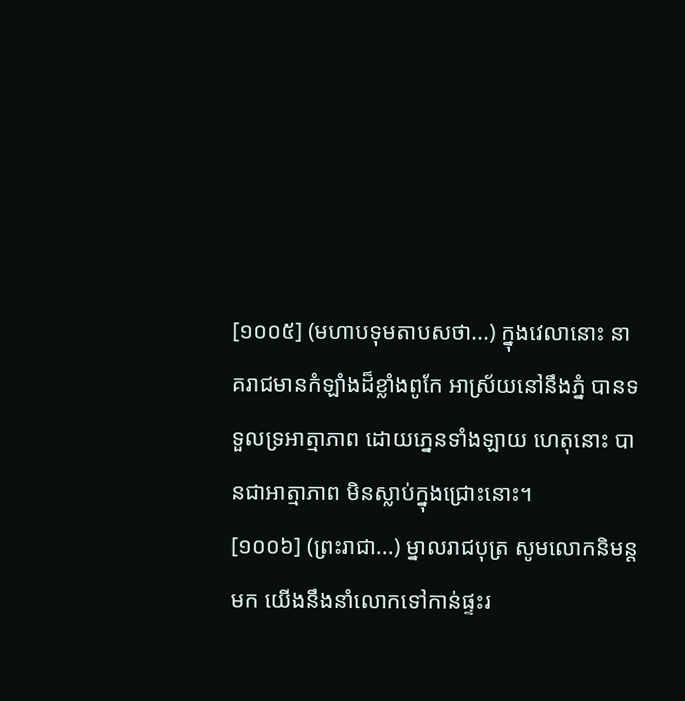[១០០៥] (មហាបទុមតាបសថា...) ក្នុងវេលានោះ នាគរាជមានកំឡាំងដ៏ខ្លាំងពូកែ អាស្រ័យនៅនឹងភ្នំ បានទទួលទ្រអាត្មាភាព ដោយភ្នេនទាំងឡាយ ហេតុនោះ បានជាអាត្មាភាព មិនស្លាប់ក្នុងជ្រោះនោះ។
[១០០៦] (ព្រះរាជា...) ម្នាលរាជបុត្រ សូមលោកនិមន្តមក យើងនឹងនាំលោកទៅកាន់ផ្ទះរ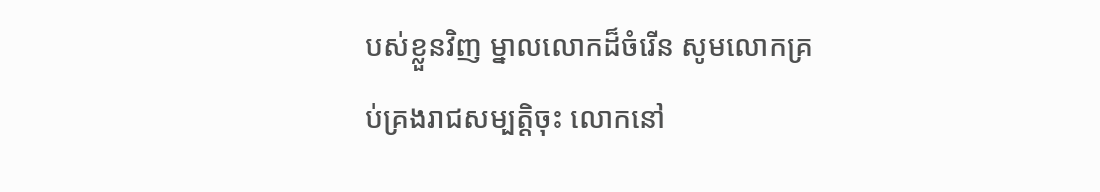បស់ខ្លួនវិញ ម្នាលលោកដ៏ចំរើន សូមលោកគ្រប់គ្រងរាជសម្បត្តិចុះ លោកនៅ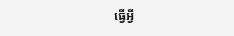ធ្វើអ្វី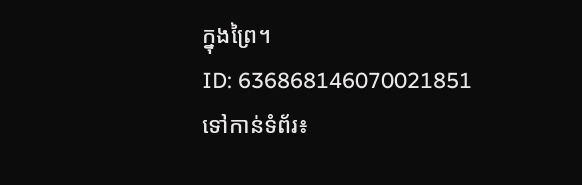ក្នុងព្រៃ។
ID: 636868146070021851
ទៅកាន់ទំព័រ៖